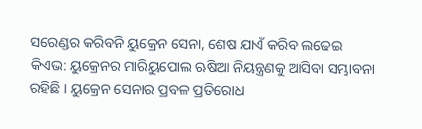ସରେଣ୍ଡର କରିବନି ୟୁକ୍ରେନ ସେନା, ଶେଷ ଯାଏଁ କରିବ ଲଢେଇ
କିଏଭ: ୟୁକ୍ରେନର ମାରିୟୁପୋଲ ଋଷିଆ ନିୟନ୍ତ୍ରଣକୁ ଆସିବା ସମ୍ଭାବନା ରହିଛି । ୟୁକ୍ରେନ ସେନାର ପ୍ରବଳ ପ୍ରତିରୋଧ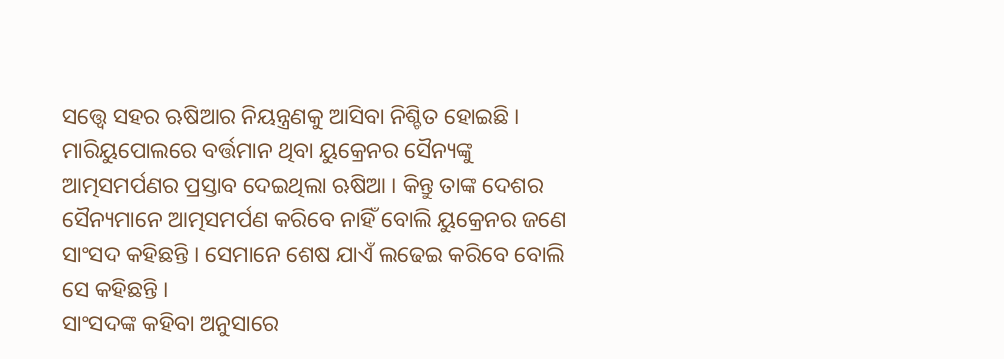ସତ୍ତ୍ବେ ସହର ଋଷିଆର ନିୟନ୍ତ୍ରଣକୁ ଆସିବା ନିଶ୍ଚିତ ହୋଇଛି । ମାରିୟୁପୋଲରେ ବର୍ତ୍ତମାନ ଥିବା ୟୁକ୍ରେନର ସୈନ୍ୟଙ୍କୁ ଆତ୍ମସମର୍ପଣର ପ୍ରସ୍ତାବ ଦେଇଥିଲା ଋଷିଆ । କିନ୍ତୁ ତାଙ୍କ ଦେଶର ସୈନ୍ୟମାନେ ଆତ୍ମସମର୍ପଣ କରିବେ ନାହିଁ ବୋଲି ୟୁକ୍ରେନର ଜଣେ ସାଂସଦ କହିଛନ୍ତି । ସେମାନେ ଶେଷ ଯାଏଁ ଲଢେଇ କରିବେ ବୋଲି ସେ କହିଛନ୍ତି ।
ସାଂସଦଙ୍କ କହିବା ଅନୁସାରେ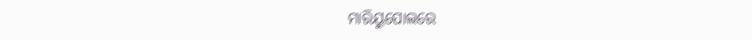ମାରିୟୁପୋଲରେ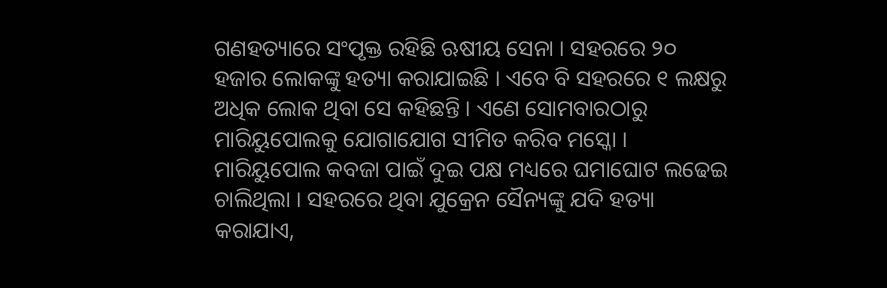ଗଣହତ୍ୟାରେ ସଂପୃକ୍ତ ରହିଛି ଋଷୀୟ ସେନା । ସହରରେ ୨୦ ହଜାର ଲୋକଙ୍କୁ ହତ୍ୟା କରାଯାଇଛି । ଏବେ ବି ସହରରେ ୧ ଲକ୍ଷରୁ ଅଧିକ ଲୋକ ଥିବା ସେ କହିଛନ୍ତି । ଏଣେ ସୋମବାରଠାରୁ ମାରିୟୁପୋଲକୁ ଯୋଗାଯୋଗ ସୀମିତ କରିବ ମସ୍କୋ । ମାରିୟୁପୋଲ କବଜା ପାଇଁ ଦୁଇ ପକ୍ଷ ମଧ୍ୟରେ ଘମାଘୋଟ ଲଢେଇ ଚାଲିଥିଲା । ସହରରେ ଥିବା ଯୁକ୍ରେନ ସୈନ୍ୟଙ୍କୁ ଯଦି ହତ୍ୟା କରାଯାଏ,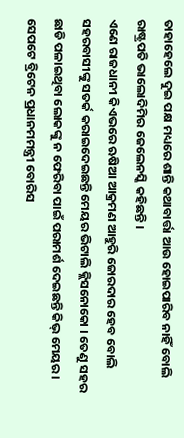ତାହାହେଲେ ଦୁଇ ପକ୍ଷ ମଧ୍ୟରେ ଶାନ୍ତି କଥାବାର୍ତ୍ତା ଆଉ ହୋଇପାରିବ ନାହିଁ ବୋଲି ରାଷ୍ଟ୍ରପତି ଭାଲୋଦିମିର ଜେଲେନସ୍କି କହିଛନ୍ତି ।
ଏଣେ ରାଜଧାନୀ କିଏଭରେ ଋଷିଆ ଆକ୍ରମଣ ଆହୁରି ଜୋରଦାର ହେବ ବୋଲି ସହରବାସୀଙ୍କୁ ସତର୍କ କରାଇଦେଇଛନ୍ତି ମେୟର ଭିଟାଲି କ୍ଲିସନୋକୋ । ତେଣୁ ସହର ଛାଡି ପଳାଇଥିବା ଲୋକଙ୍କୁ ନ ଫେରିବା ପାଇଁ ପରାମର୍ଶ ଦେଇଛନ୍ତି କିଭ୍ ମେୟର । ସେପଟେ ବ୍ରିଟେନ ପ୍ରଧାନମମନ୍ତ୍ରୀ ବୋରିସ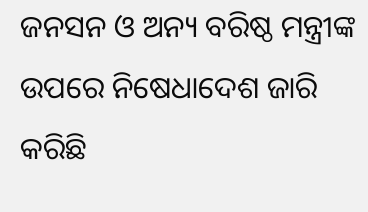ଜନସନ ଓ ଅନ୍ୟ ବରିଷ୍ଠ ମନ୍ତ୍ରୀଙ୍କ ଉପରେ ନିଷେଧାଦେଶ ଜାରି କରିଛି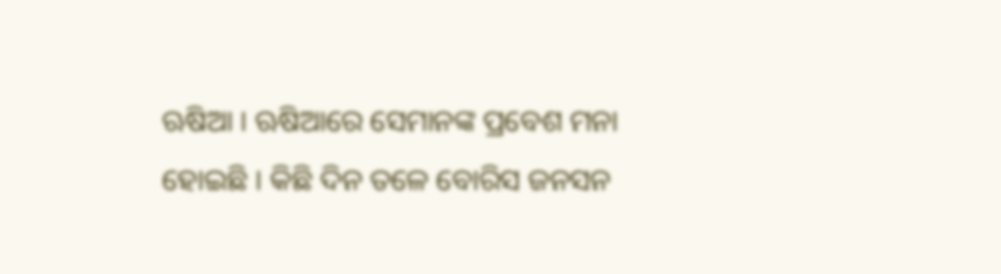ଋଷିଆ । ଋଷିଆରେ ସେମାନଙ୍କ ପ୍ରବେଶ ମନା ହୋଇଛି । କିଛି ଦିନ ତଳେ ବୋରିସ ଜନସନ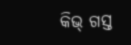କିଭ୍ ଗସ୍ତ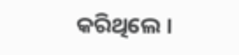କରିଥିଲେ ।